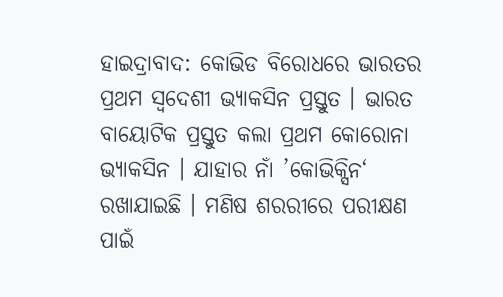ହାଇଦ୍ରାବାଦ: କୋଭିଡ ବିରୋଧରେ ଭାରତର ପ୍ରଥମ ସ୍ବଦେଶୀ ଭ୍ୟାକସିନ ପ୍ରସ୍ତୁତ । ଭାରତ ବାୟୋଟିକ ପ୍ରସ୍ତୁତ କଲା ପ୍ରଥମ କୋରୋନା ଭ୍ୟାକସିନ । ଯାହାର ନାଁ ’କୋଭିକ୍ସିନ‘ ରଖାଯାଇଛି । ମଣିଷ ଶରରୀରେ ପରୀକ୍ଷଣ ପାଇଁ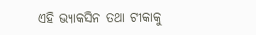ଏହି ଭ୍ୟାକସିନ ତଥା ଟୀକାକୁ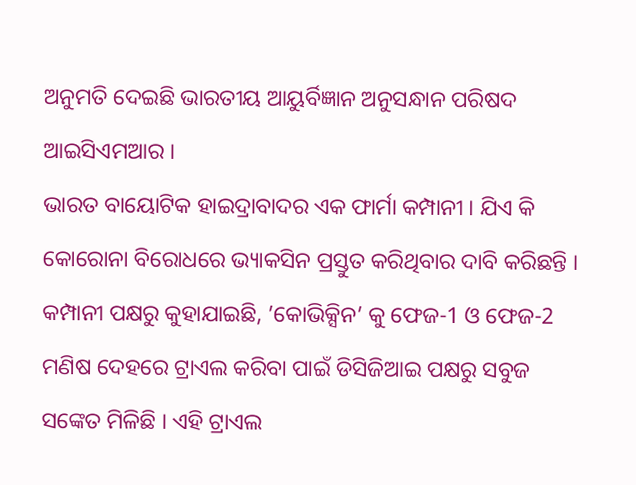ଅନୁମତି ଦେଇଛି ଭାରତୀୟ ଆୟୁର୍ବିଜ୍ଞାନ ଅନୁସନ୍ଧାନ ପରିଷଦ ଆଇସିଏମଆର ।
ଭାରତ ବାୟୋଟିକ ହାଇଦ୍ରାବାଦର ଏକ ଫାର୍ମା କମ୍ପାନୀ । ଯିଏ କି କୋରୋନା ବିରୋଧରେ ଭ୍ୟାକସିନ ପ୍ରସ୍ତୁତ କରିଥିବାର ଦାବି କରିଛନ୍ତି । କମ୍ପାନୀ ପକ୍ଷରୁ କୁହାଯାଇଛି, ’କୋଭିକ୍ସିନ’ କୁ ଫେଜ-1 ଓ ଫେଜ-2 ମଣିଷ ଦେହରେ ଟ୍ରାଏଲ କରିବା ପାଇଁ ଡିସିଜିଆଇ ପକ୍ଷରୁ ସବୁଜ ସଙ୍କେତ ମିଳିଛି । ଏହି ଟ୍ରାଏଲ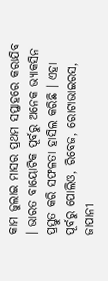କାମ ଜୁଲାଇ ମାସର ପ୍ରଥମ ସପ୍ତାହରେ କରାଯିବ । ଭାରତ ବାୟୋଟିକ ପୂର୍ବରୁ ଅନେକ ଭ୍ୟାକସିନ ପ୍ରସ୍ତୁତ କରି ସଫଳତା ହାସିଲ କରିଛି । ଏହା ପୂର୍ବରୁ ପୋଲିଓ, ରିବେଜ, ରୋଟାଭାଇରସ, ଜାପାନୀ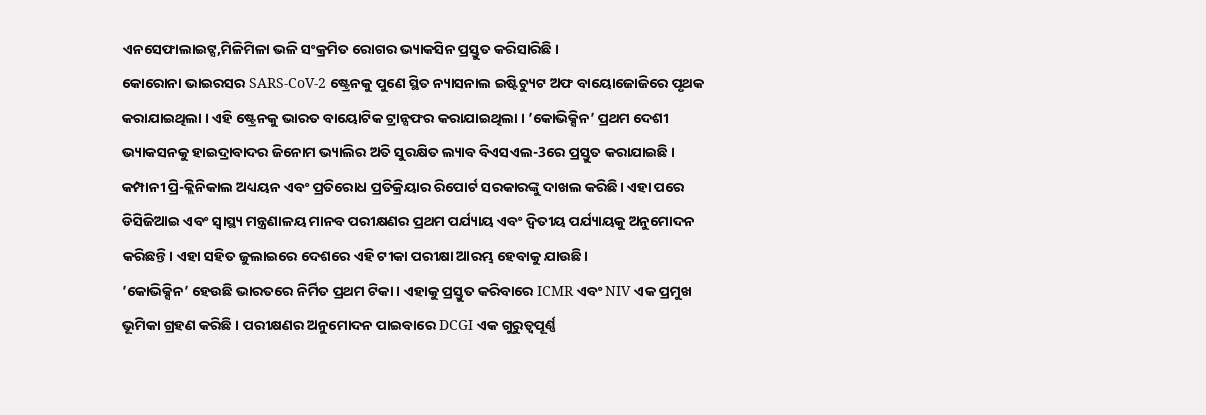ଏନସେଫାଲାଇଟ୍ସ,ମିଳିମିଳା ଭଳି ସଂକ୍ରମିତ ରୋଗର ଭ୍ୟାକସିନ ପ୍ରସ୍ତୁତ କରିସାରିଛି ।
କୋରୋନା ଭାଇରସର SARS-CoV-2 ଷ୍ଟ୍ରେନକୁ ପୁଣେ ସ୍ଥିତ ନ୍ୟାସନାଲ ଇଷ୍ଟିଚ୍ୟୁଟ ଅଫ ବାୟୋଜୋଜିରେ ପୃଥକ କରାଯାଇଥିଲା । ଏହି ଷ୍ଟ୍ରେନକୁ ଭାରତ ବାୟୋଟିକ ଟ୍ରାନ୍ସଫର କରାଯାଇଥିଲା । ’କୋଭିକ୍ସିନ’ ପ୍ରଥମ ଦେଶୀ ଭ୍ୟାକସନକୁ ହାଇଦ୍ରାବାଦର ଜିନୋମ ଭ୍ୟାଲିର ଅତି ସୁରକ୍ଷିତ ଲ୍ୟାବ ବିଏସଏଲ-3ରେ ପ୍ରସ୍ତୁତ କରାଯାଇଛି ।
କମ୍ପାନୀ ପ୍ରି-କ୍ଲିନିକାଲ ଅଧ୍ୟୟନ ଏବଂ ପ୍ରତିରୋଧ ପ୍ରତିକ୍ରିୟାର ରିପୋର୍ଟ ସରକାରଙ୍କୁ ଦାଖଲ କରିଛି। ଏହା ପରେ ଡିସିଜିଆଇ ଏବଂ ସ୍ୱାସ୍ଥ୍ୟ ମନ୍ତ୍ରଣାଳୟ ମାନବ ପରୀକ୍ଷଣର ପ୍ରଥମ ପର୍ଯ୍ୟାୟ ଏବଂ ଦ୍ୱିତୀୟ ପର୍ଯ୍ୟାୟକୁ ଅନୁମୋଦନ କରିଛନ୍ତି। ଏହା ସହିତ ଜୁଲାଇରେ ଦେଶରେ ଏହି ଟୀକା ପରୀକ୍ଷା ଆରମ୍ଭ ହେବାକୁ ଯାଉଛି।
’କୋଭିକ୍ସିନ’ ହେଉଛି ଭାରତରେ ନିର୍ମିତ ପ୍ରଥମ ଟିକା । ଏହାକୁ ପ୍ରସ୍ତୁତ କରିବାରେ ICMR ଏବଂ NIV ଏକ ପ୍ରମୁଖ ଭୂମିକା ଗ୍ରହଣ କରିଛି । ପରୀକ୍ଷଣର ଅନୁମୋଦନ ପାଇବାରେ DCGI ଏକ ଗୁରୁତ୍ୱପୂର୍ଣ୍ଣ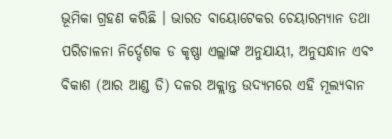ଭୂମିକା ଗ୍ରହଣ କରିଛି । ଭାରତ ବାୟୋଟେକର ଚେୟାରମ୍ୟାନ ତଥା ପରିଚାଳନା ନିର୍ଦ୍ଦେଶକ ଡ କୃଷ୍ଣା ଏଲ୍ଲାଙ୍କ ଅନୁଯାୟୀ, ଅନୁସନ୍ଧାନ ଏବଂ ବିକାଶ (ଆର ଆଣ୍ଡ ଡି) ଦଳର ଅକ୍ଲାନ୍ତ ଉଦ୍ୟମରେ ଏହି ମୂଲ୍ୟବାନ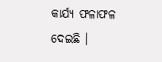କାର୍ଯ୍ୟ ଫଳାଫଳ ଦେଇଛି ।